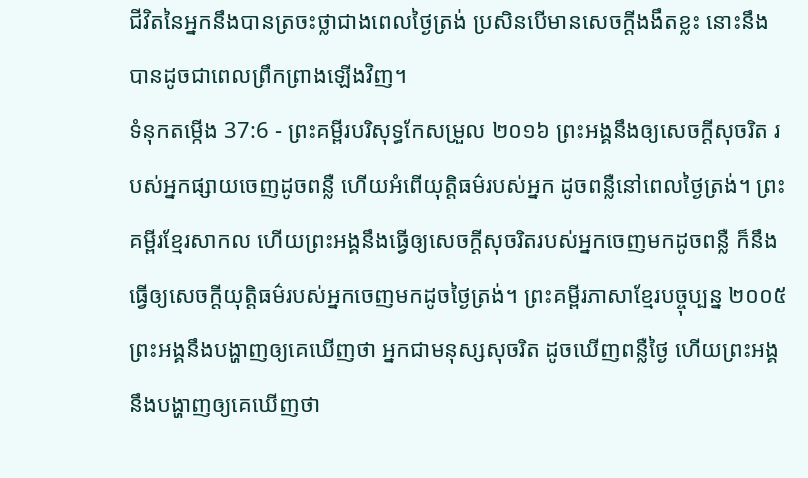ជីវិតនៃអ្នកនឹងបានត្រចះថ្លាជាងពេលថ្ងៃត្រង់ ប្រសិនបើមានសេចក្ដីងងឹតខ្លះ នោះនឹងបានដូចជាពេលព្រឹកព្រាងឡើងវិញ។
ទំនុកតម្កើង 37:6 - ព្រះគម្ពីរបរិសុទ្ធកែសម្រួល ២០១៦ ព្រះអង្គនឹងឲ្យសេចក្ដីសុចរិត របស់អ្នកផ្សាយចេញដូចពន្លឺ ហើយអំពើយុត្តិធម៌របស់អ្នក ដូចពន្លឺនៅពេលថ្ងៃត្រង់។ ព្រះគម្ពីរខ្មែរសាកល ហើយព្រះអង្គនឹងធ្វើឲ្យសេចក្ដីសុចរិតរបស់អ្នកចេញមកដូចពន្លឺ ក៏នឹងធ្វើឲ្យសេចក្ដីយុត្តិធម៌របស់អ្នកចេញមកដូចថ្ងៃត្រង់។ ព្រះគម្ពីរភាសាខ្មែរបច្ចុប្បន្ន ២០០៥ ព្រះអង្គនឹងបង្ហាញឲ្យគេឃើញថា អ្នកជាមនុស្សសុចរិត ដូចឃើញពន្លឺថ្ងៃ ហើយព្រះអង្គនឹងបង្ហាញឲ្យគេឃើញថា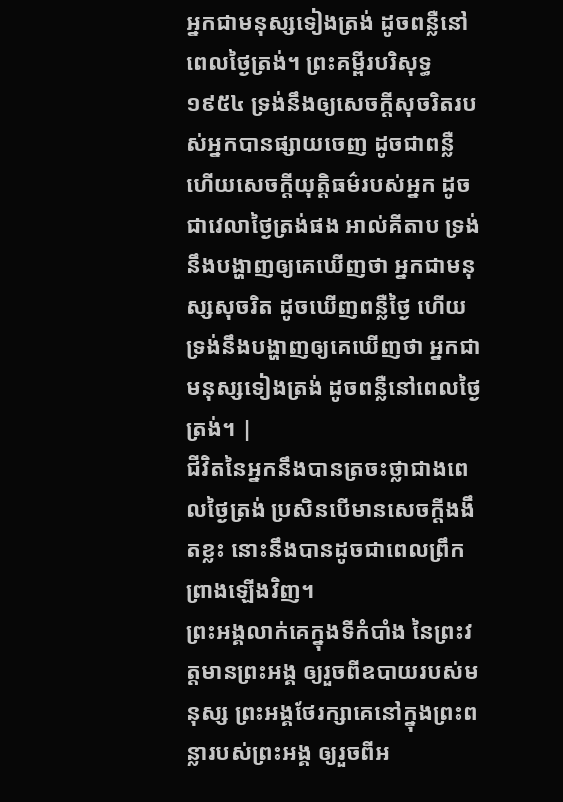អ្នកជាមនុស្សទៀងត្រង់ ដូចពន្លឺនៅពេលថ្ងៃត្រង់។ ព្រះគម្ពីរបរិសុទ្ធ ១៩៥៤ ទ្រង់នឹងឲ្យសេចក្ដីសុចរិតរបស់អ្នកបានផ្សាយចេញ ដូចជាពន្លឺ ហើយសេចក្ដីយុត្តិធម៌របស់អ្នក ដូចជាវេលាថ្ងៃត្រង់ផង អាល់គីតាប ទ្រង់នឹងបង្ហាញឲ្យគេឃើញថា អ្នកជាមនុស្សសុចរិត ដូចឃើញពន្លឺថ្ងៃ ហើយទ្រង់នឹងបង្ហាញឲ្យគេឃើញថា អ្នកជាមនុស្សទៀងត្រង់ ដូចពន្លឺនៅពេលថ្ងៃត្រង់។ |
ជីវិតនៃអ្នកនឹងបានត្រចះថ្លាជាងពេលថ្ងៃត្រង់ ប្រសិនបើមានសេចក្ដីងងឹតខ្លះ នោះនឹងបានដូចជាពេលព្រឹកព្រាងឡើងវិញ។
ព្រះអង្គលាក់គេក្នុងទីកំបាំង នៃព្រះវត្តមានព្រះអង្គ ឲ្យរួចពីឧបាយរបស់មនុស្ស ព្រះអង្គថែរក្សាគេនៅក្នុងព្រះពន្លារបស់ព្រះអង្គ ឲ្យរួចពីអ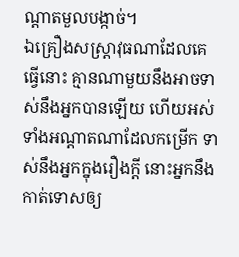ណ្ដាតមួលបង្កាច់។
ឯគ្រឿងសស្ត្រាវុធណាដែលគេធ្វើនោះ គ្មានណាមួយនឹងអាចទាស់នឹងអ្នកបានឡើយ ហើយអស់ទាំងអណ្ដាតណាដែលកម្រើក ទាស់នឹងអ្នកក្នុងរឿងក្តី នោះអ្នកនឹងកាត់ទោសឲ្យ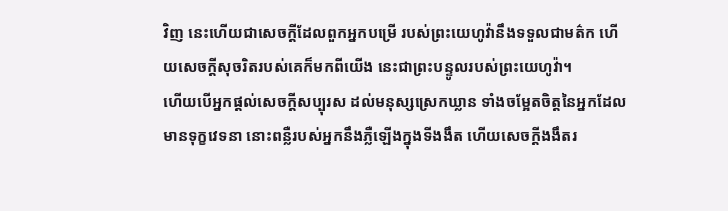វិញ នេះហើយជាសេចក្ដីដែលពួកអ្នកបម្រើ របស់ព្រះយេហូវ៉ានឹងទទួលជាមត៌ក ហើយសេចក្ដីសុចរិតរបស់គេក៏មកពីយើង នេះជាព្រះបន្ទូលរបស់ព្រះយេហូវ៉ា។
ហើយបើអ្នកផ្តល់សេចក្ដីសប្បុរស ដល់មនុស្សស្រេកឃ្លាន ទាំងចម្អែតចិត្តនៃអ្នកដែលមានទុក្ខវេទនា នោះពន្លឺរបស់អ្នកនឹងភ្លឺឡើងក្នុងទីងងឹត ហើយសេចក្ដីងងឹតរ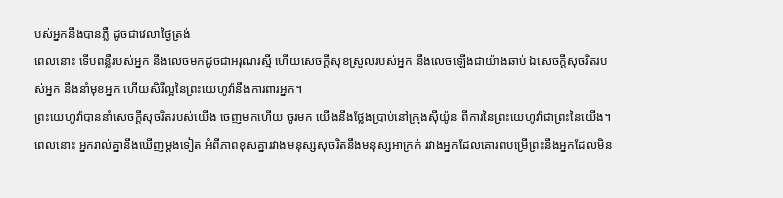បស់អ្នកនឹងបានភ្លឺ ដូចជាវេលាថ្ងៃត្រង់
ពេលនោះ ទើបពន្លឺរបស់អ្នក នឹងលេចមកដូចជាអរុណរស្មី ហើយសេចក្ដីសុខស្រួលរបស់អ្នក នឹងលេចឡើងជាយ៉ាងឆាប់ ឯសេចក្ដីសុចរិតរបស់អ្នក នឹងនាំមុខអ្នក ហើយសិរីល្អនៃព្រះយេហូវ៉ានឹងការពារអ្នក។
ព្រះយេហូវ៉ាបាននាំសេចក្ដីសុចរិតរបស់យើង ចេញមកហើយ ចូរមក យើងនឹងថ្លែងប្រាប់នៅក្រុងស៊ីយ៉ូន ពីការនៃព្រះយេហូវ៉ាជាព្រះនៃយើង។
ពេលនោះ អ្នករាល់គ្នានឹងឃើញម្ដងទៀត អំពីភាពខុសគ្នារវាងមនុស្សសុចរិតនឹងមនុស្សអាក្រក់ រវាងអ្នកដែលគោរពបម្រើព្រះនឹងអ្នកដែលមិន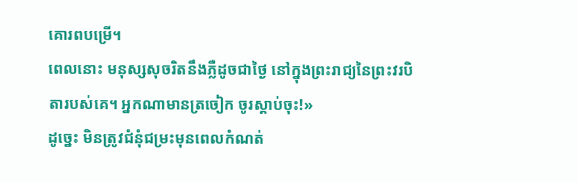គោរពបម្រើ។
ពេលនោះ មនុស្សសុចរិតនឹងភ្លឺដូចជាថ្ងៃ នៅក្នុងព្រះរាជ្យនៃព្រះវរបិតារបស់គេ។ អ្នកណាមានត្រចៀក ចូរស្តាប់ចុះ!»
ដូច្នេះ មិនត្រូវជំនុំជម្រះមុនពេលកំណត់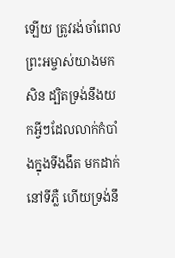ឡើយ ត្រូវរង់ចាំពេលព្រះអម្ចាស់យាងមកសិន ដ្បិតទ្រង់នឹងយកអ្វីៗដែលលាក់កំបាំងក្នុងទីងងឹត មកដាក់នៅទីភ្លឺ ហើយទ្រង់នឹ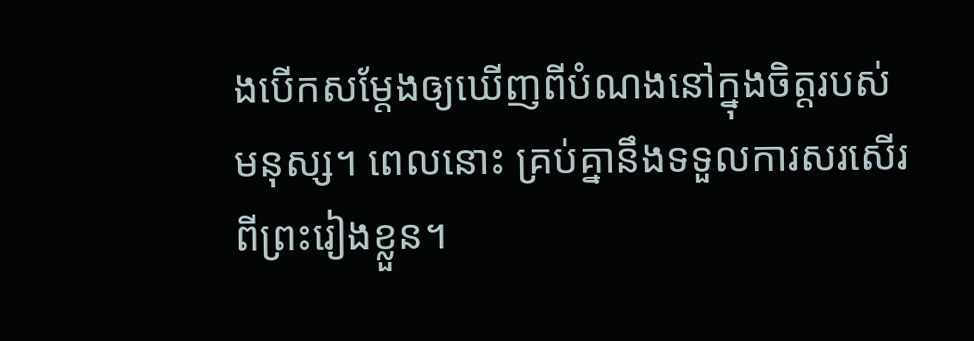ងបើកសម្ដែងឲ្យឃើញពីបំណងនៅក្នុងចិត្តរបស់មនុស្ស។ ពេលនោះ គ្រប់គ្នានឹងទទួលការសរសើរពីព្រះរៀងខ្លួន។